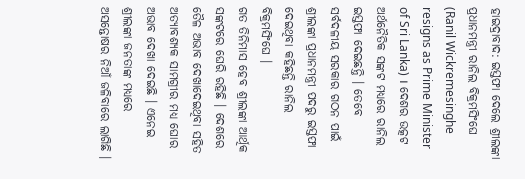ହାଇଦ୍ରାବାଦ: ଇସ୍ତଫା ଦେଲେ ଶ୍ରୀଲଙ୍କା ପ୍ରଧାନମନ୍ତ୍ରୀ ରାନିଲ ବିକ୍ରମସିଂଘେ (Ranil Wickremesinghe resigns as Prime Minister of Sri Lanka) । ଦେଶର ଉତ୍କଟ ଅର୍ଥନୈତିକ ସଙ୍କଟ ମଧ୍ୟରେ ରାନିଲ ଇସ୍ତଫା ଦେଇଛନ୍ତି । ତେବେ ସର୍ବଦଳୀୟ ସରକାର ଗଠନ ପାଇଁ ଶ୍ରୀଲଙ୍କା ପ୍ରଧାନମନ୍ତ୍ରୀ ପଦରୁ ଇସ୍ତଫା ଦେଇଥିବା କହିଛନ୍ତି ରାନିଲ ବିକ୍ରମସିଂଘେ ।
ଗତ ତିନିମାସ ହେବ ଶ୍ରୀଲଙ୍କା ଆର୍ଥିକ ସଙ୍କଟରେ ଘେରି ରହିଛି । ଦେଶରେ ତୈଳ ଅଭାବ ଦେଖାଦେଇଥିବା ସହିତ ଅତ୍ୟାବଶ୍ୟକ ସାମଗ୍ରୀର ମଧ୍ୟ ଘୋର ଅଭାବ ଦେଖା ଦେଇଛି । ଏନେଇ ଶ୍ରୀଲଙ୍କା ଜନତାଙ୍କ ମଧ୍ୟରେ ଅସନ୍ତୋଷର ନିଆଁ ଜଳିବାରେ ଲାଗିଛି ।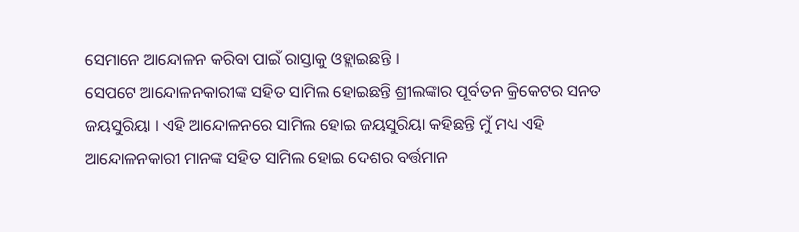ସେମାନେ ଆନ୍ଦୋଳନ କରିବା ପାଇଁ ରାସ୍ତାକୁ ଓହ୍ଲାଇଛନ୍ତି ।
ସେପଟେ ଆନ୍ଦୋଳନକାରୀଙ୍କ ସହିତ ସାମିଲ ହୋଇଛନ୍ତି ଶ୍ରୀଲଙ୍କାର ପୂର୍ବତନ କ୍ରିକେଟର ସନତ ଜୟସୁରିୟା । ଏହି ଆନ୍ଦୋଳନରେ ସାମିଲ ହୋଇ ଜୟସୁରିୟା କହିଛନ୍ତି ମୁଁ ମଧ୍ୟ ଏହି ଆନ୍ଦୋଳନକାରୀ ମାନଙ୍କ ସହିତ ସାମିଲ ହୋଇ ଦେଶର ବର୍ତ୍ତମାନ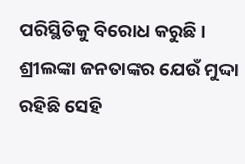ପରିସ୍ଥିତିକୁ ବିରୋଧ କରୁଛି । ଶ୍ରୀଲଙ୍କା ଜନତାଙ୍କର ଯେଉଁ ମୁଦ୍ଦା ରହିଛି ସେହି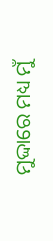ମୁଦ୍ଦାରେ ମଧ୍ୟ ମୁଁ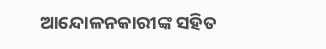ଆନ୍ଦୋଳନକାରୀଙ୍କ ସହିତ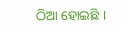ଠିଆ ହୋଇଛି ।